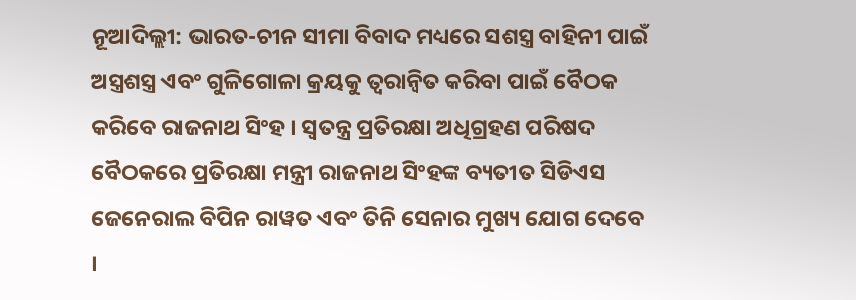ନୂଆଦିଲ୍ଲୀ: ଭାରତ-ଚୀନ ସୀମା ବିବାଦ ମଧ୍ୟରେ ସଶସ୍ତ୍ର ବାହିନୀ ପାଇଁ ଅସ୍ତ୍ରଶସ୍ତ୍ର ଏବଂ ଗୁଳିଗୋଳା କ୍ରୟକୁ ତ୍ୱରାନ୍ୱିତ କରିବା ପାଇଁ ବୈଠକ କରିବେ ରାଜନାଥ ସିଂହ । ସ୍ୱତନ୍ତ୍ର ପ୍ରତିରକ୍ଷା ଅଧିଗ୍ରହଣ ପରିଷଦ ବୈଠକରେ ପ୍ରତିରକ୍ଷା ମନ୍ତ୍ରୀ ରାଜନାଥ ସିଂହଙ୍କ ବ୍ୟତୀତ ସିଡିଏସ ଜେନେରାଲ ବିପିନ ରାୱତ ଏବଂ ତିନି ସେନାର ମୁଖ୍ୟ ଯୋଗ ଦେବେ ।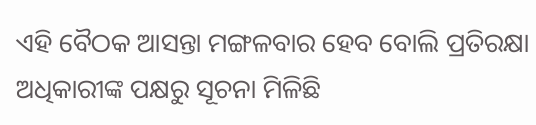ଏହି ବୈଠକ ଆସନ୍ତା ମଙ୍ଗଳବାର ହେବ ବୋଲି ପ୍ରତିରକ୍ଷା ଅଧିକାରୀଙ୍କ ପକ୍ଷରୁ ସୂଚନା ମିଳିଛି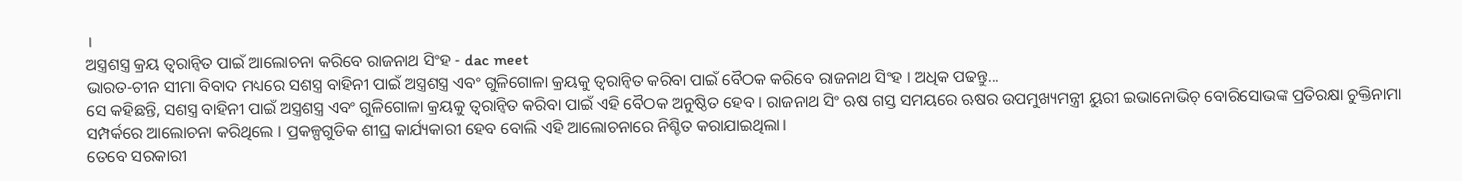।
ଅସ୍ତ୍ରଶସ୍ତ୍ର କ୍ରୟ ତ୍ୱରାନ୍ୱିତ ପାଇଁ ଆଲୋଚନା କରିବେ ରାଜନାଥ ସିଂହ - dac meet
ଭାରତ-ଚୀନ ସୀମା ବିବାଦ ମଧ୍ୟରେ ସଶସ୍ତ୍ର ବାହିନୀ ପାଇଁ ଅସ୍ତ୍ରଶସ୍ତ୍ର ଏବଂ ଗୁଳିଗୋଳା କ୍ରୟକୁ ତ୍ୱରାନ୍ୱିତ କରିବା ପାଇଁ ବୈଠକ କରିବେ ରାଜନାଥ ସିଂହ । ଅଧିକ ପଢନ୍ତୁ...
ସେ କହିଛନ୍ତି, ସଶସ୍ତ୍ର ବାହିନୀ ପାଇଁ ଅସ୍ତ୍ରଶସ୍ତ୍ର ଏବଂ ଗୁଳିଗୋଳା କ୍ରୟକୁ ତ୍ୱରାନ୍ୱିତ କରିବା ପାଇଁ ଏହି ବୈଠକ ଅନୁଷ୍ଠିତ ହେବ । ରାଜନାଥ ସିଂ ଋଷ ଗସ୍ତ ସମୟରେ ଋଷର ଉପମୁଖ୍ୟମନ୍ତ୍ରୀ ୟୁରୀ ଇଭାନୋଭିଚ୍ ବୋରିସୋଭଙ୍କ ପ୍ରତିରକ୍ଷା ଚୁକ୍ତିନାମା ସମ୍ପର୍କରେ ଆଲୋଚନା କରିଥିଲେ । ପ୍ରକଳ୍ପଗୁଡିକ ଶୀଘ୍ର କାର୍ଯ୍ୟକାରୀ ହେବ ବୋଲି ଏହି ଆଲୋଚନାରେ ନିଶ୍ଚିତ କରାଯାଇଥିଲା।
ତେବେ ସରକାରୀ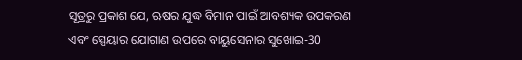ସୂତ୍ରରୁ ପ୍ରକାଶ ଯେ, ଋଷର ଯୁଦ୍ଧ ବିମାନ ପାଇଁ ଆବଶ୍ୟକ ଉପକରଣ ଏବଂ ସ୍ପେୟାର ଯୋଗାଣ ଉପରେ ବାୟୁସେନାର ସୁଖୋଇ-30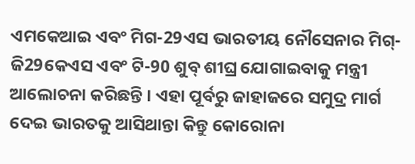ଏମକେଆଇ ଏବଂ ମିଗ-29ଏସ ଭାରତୀୟ ନୌସେନାର ମିଗ୍-ଜି29କେଏସ ଏବଂ ଟି-90 ଶୁବ୍ ଶୀଘ୍ର ଯୋଗାଇବାକୁ ମନ୍ତ୍ରୀ ଆଲୋଚନା କରିଛନ୍ତି । ଏହା ପୂର୍ବରୁ ଜାହାଜରେ ସମୁଦ୍ର ମାର୍ଗ ଦେଇ ଭାରତକୁ ଆସିଥାନ୍ତା କିନ୍ତୁ କୋରୋନା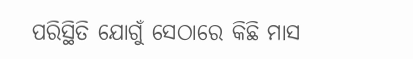ପରିସ୍ଥିତି ଯୋଗୁଁ ସେଠାରେ କିଛି ମାସ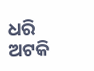ଧରି ଅଟକି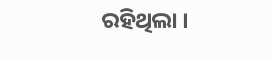ରହିଥିଲା ।